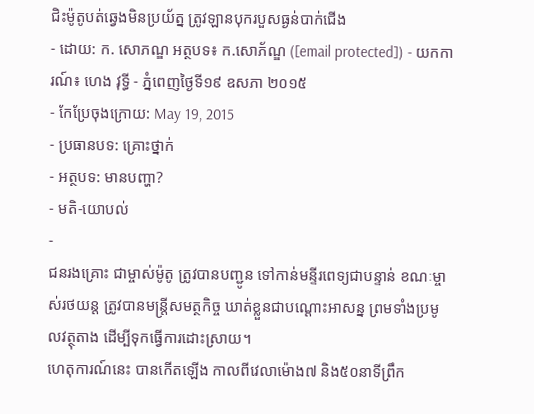ជិះម៉ូតូបត់ឆ្វេងមិនប្រយ័ត្ន ត្រូវឡានបុករបួសធ្ងន់បាក់ជើង
- ដោយ: ក. សោភណ្ឌ អត្ថបទ៖ ក.សោភ័ណ្ឌ ([email protected]) - យកការណ៍៖ ហេង វុទ្ធី - ភ្នំពេញថ្ងៃទី១៩ ឧសភា ២០១៥
- កែប្រែចុងក្រោយ: May 19, 2015
- ប្រធានបទ: គ្រោះថ្នាក់
- អត្ថបទ: មានបញ្ហា?
- មតិ-យោបល់
-
ជនរងគ្រោះ ជាម្ចាស់ម៉ូតូ ត្រូវបានបញ្ជូន ទៅកាន់មន្ទីរពេទ្យជាបន្ទាន់ ខណៈម្ចាស់រថយន្ដ ត្រូវបានមន្ត្រីសមត្ថកិច្ច ឃាត់ខ្លួនជាបណ្ដោះអាសន្ន ព្រមទាំងប្រមូលវត្ថុតាង ដើម្បីទុកធ្វើការដោះស្រាយ។
ហេតុការណ៍នេះ បានកើតឡើង កាលពីវេលាម៉ោង៧ និង៥០នាទីព្រឹក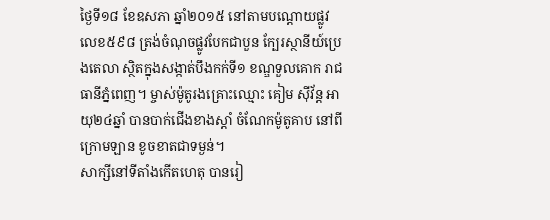ថ្ងៃទី១៨ ខែឧសភា ឆ្នាំ២០១៥ នៅតាមបណ្តោយផ្លូវ លេខ៥៩៨ ត្រង់ចំណុចផ្លូវបែកជាបួន ក្បែរស្ថានីយ៍ប្រេងតេលា ស្ថិតក្នុងសង្កាត់បឹងកក់ទី១ ខណ្ឌទួលគោក រាជធានីភ្នំពេញ។ ម្ចាស់ម៉ូតូរងគ្រោះឈ្មោះ គៀម ស៊ីវ័ន្ត អាយុ២៤ឆ្នាំ បានបាក់ជើងខាងស្តាំ ចំណែកម៉ូតូគាប នៅពីក្រោមឡាន ខូចខាតជាទម្ងន់។
សាក្សីនៅទីតាំងកើតហេតុ បានរៀ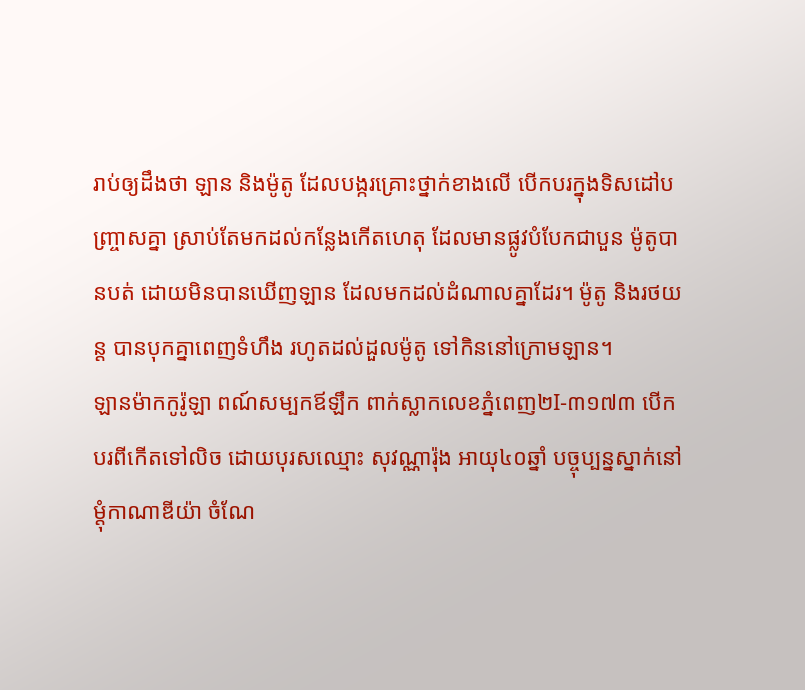រាប់ឲ្យដឹងថា ឡាន និងម៉ូតូ ដែលបង្ករគ្រោះថ្នាក់ខាងលើ បើកបរក្នុងទិសដៅបញ្ច្រាសគ្នា ស្រាប់តែមកដល់កន្លែងកើតហេតុ ដែលមានផ្លូវបំបែកជាបួន ម៉ូតូបានបត់ ដោយមិនបានឃើញឡាន ដែលមកដល់ដំណាលគ្នាដែរ។ ម៉ូតូ និងរថយន្ដ បានបុកគ្នាពេញទំហឹង រហូតដល់ដួលម៉ូតូ ទៅកិននៅក្រោមឡាន។
ឡានម៉ាកកូរ៉ូឡា ពណ៍សម្បកឪឡឹក ពាក់ស្លាកលេខភ្នំពេញ២I-៣១៧៣ បើកបរពីកើតទៅលិច ដោយបុរសឈ្មោះ សុវណ្ណារ៉ុង អាយុ៤០ឆ្នាំ បច្ចុប្បន្នស្នាក់នៅ ម្តុំកាណាឌីយ៉ា ចំណែ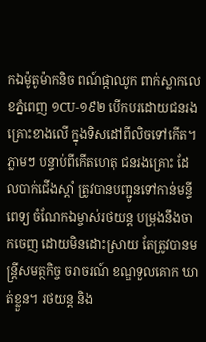កឯម៉ូតូម៉ាកនិច ពណ៍ផ្កាឈូក ពាក់ស្លាកលេខភ្នំពេញ ១CU-១៩២ បើកបរដោយជនរងគ្រោះខាងលើ ក្នុងទិសដៅពីលិចទៅកើត។
ភ្លាមៗ បន្ទាប់ពីកើតហេតុ ជនរងគ្រោះ ដែលបាក់ជើងស្តាំ ត្រូវបានបញ្ជូនទៅកាន់មន្ទីពេទ្យ ចំណែកឯម្ចាស់រថយន្ត បម្រុងនឹងចាកចេញ ដោយមិនដោះស្រាយ តែត្រូវបានមន្ត្រីសមត្ថកិច្ច ចរាចរណ៍ ខណ្ឌទួលគោក ឃាត់ខ្លួន។ រថយន្ត និង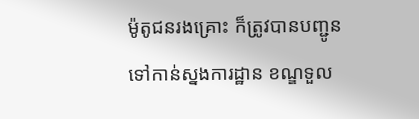ម៉ូតូជនរងគ្រោះ ក៏ត្រូវបានបញ្ជូន ទៅកាន់ស្នងការដ្ឋាន ខណ្ឌទួល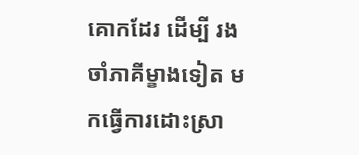គោកដែរ ដើម្បី រងចាំភាគីម្ខាងទៀត មកធ្វើការដោះស្រា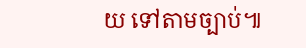យ ទៅតាមច្បាប់៕